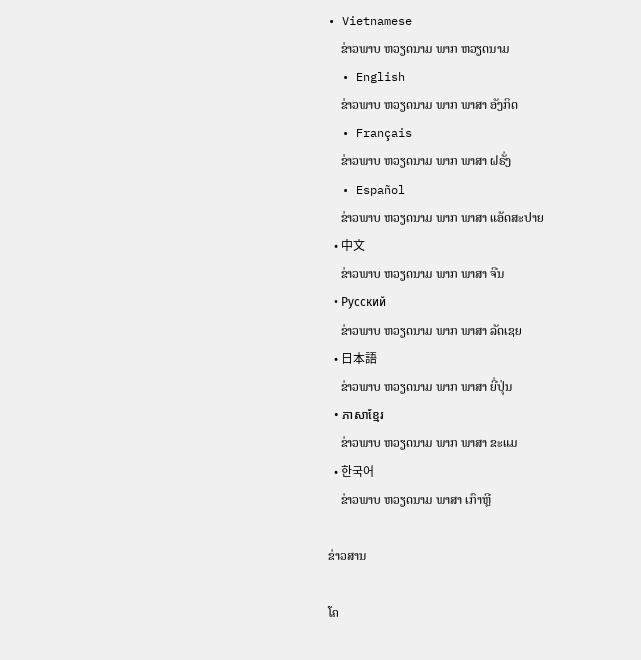• Vietnamese
    ຂ່າວພາບ ຫວຽດນາມ ພາກ ຫວຽດນາມ
  • English
    ຂ່າວພາບ ຫວຽດນາມ ພາກ ພາສາ ອັງກິດ
  • Français
    ຂ່າວພາບ ຫວຽດນາມ ພາກ ພາສາ ຝຣັ່ງ
  • Español
    ຂ່າວພາບ ຫວຽດນາມ ພາກ ພາສາ ແອັດສະປາຍ
  • 中文
    ຂ່າວພາບ ຫວຽດນາມ ພາກ ພາສາ ຈີນ
  • Русский
    ຂ່າວພາບ ຫວຽດນາມ ພາກ ພາສາ ລັດເຊຍ
  • 日本語
    ຂ່າວພາບ ຫວຽດນາມ ພາກ ພາສາ ຍີ່ປຸ່ນ
  • ភាសាខ្មែរ
    ຂ່າວພາບ ຫວຽດນາມ ພາກ ພາສາ ຂະແມ
  • 한국어
    ຂ່າວພາບ ຫວຽດນາມ ພາສາ ເກົາຫຼີ

ຂ່າວສານ

ໂຄ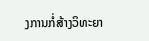ງການກໍ່ສ້າງວິທະຍາ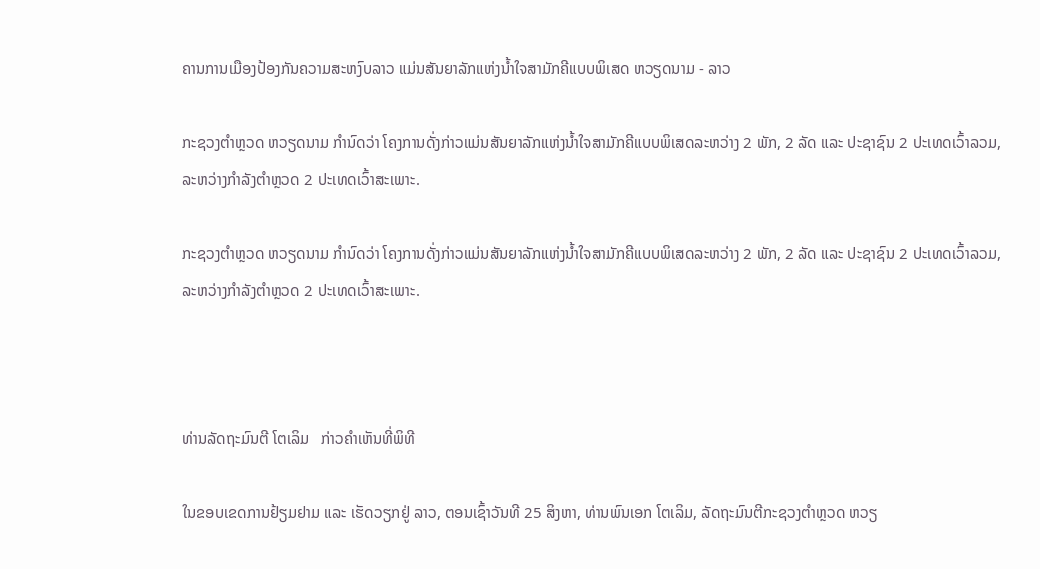ຄານການເມືອງປ້ອງກັນຄວາມສະຫງົບລາວ ແມ່ນສັນຍາລັກແຫ່ງນ້ຳໃຈສາມັກຄີແບບພິເສດ ຫວຽດນາມ - ລາວ

ກະຊວງຕຳຫຼວດ ຫວຽດນາມ ກຳນົດວ່າ ໂຄງການດັ່ງກ່າວແມ່ນສັນຍາລັກແຫ່ງນ້ຳໃຈສາມັກຄີແບບພິເສດລະຫວ່າງ 2 ພັກ, 2 ລັດ ແລະ ປະຊາຊົນ 2 ປະເທດເວົ້າລວມ, ລະຫວ່າງກຳລັງຕຳຫຼວດ 2 ປະເທດເວົ້າສະເພາະ.

ກະຊວງຕຳຫຼວດ ຫວຽດນາມ ກຳນົດວ່າ ໂຄງການດັ່ງກ່າວແມ່ນສັນຍາລັກແຫ່ງນ້ຳໃຈສາມັກຄີແບບພິເສດລະຫວ່າງ 2 ພັກ, 2 ລັດ ແລະ ປະຊາຊົນ 2 ປະເທດເວົ້າລວມ, ລະຫວ່າງກຳລັງຕຳຫຼວດ 2 ປະເທດເວົ້າສະເພາະ.



ທ່ານລັດຖະມົນຕີ ໂຕເລິມ   ກ່າວຄຳເຫັນທີ່ພິທີ

ໃນຂອບເຂດການຢ້ຽມຢາມ ແລະ ເຮັດວຽກຢູ່ ລາວ, ຕອນເຊົ້າວັນທີ 25 ສິງຫາ, ທ່ານພົນເອກ ໂຕເລິມ, ລັດຖະມົນຕີກະຊວງຕຳຫຼວດ ຫວຽ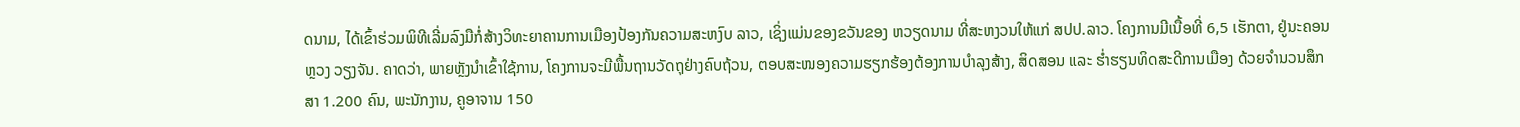ດນາມ, ໄດ້ເຂົ້າຮ່ວມພິທີເລີ່ມລົງມືກໍ່ສ້າງວິທະຍາຄານການເມືອງປ້ອງກັນຄວາມສະຫງົບ ລາວ, ເຊິ່ງແມ່ນຂອງຂວັນຂອງ ຫວຽດນາມ ທີ່ສະຫງວນໃຫ້ແກ່ ສປປ.ລາວ. ໂຄງການມີເນື້ອທີ່ 6,5 ເຮັກຕາ, ຢູ່ນະຄອນຫຼວງ ວຽງຈັນ. ຄາດວ່າ, ພາຍຫຼັງນຳເຂົ້າໃຊ້ການ, ໂຄງການຈະມີພື້ນຖານວັດຖຸຢ່າງຄົບຖ້ວນ, ຕອບສະໜອງຄວາມຮຽກຮ້ອງຕ້ອງການບຳລຸງສ້າງ, ສິດສອນ ແລະ ຮ່ຳຮຽນທິດສະດີການເມືອງ ດ້ວຍຈຳນວນສຶກສາ 1.200 ຄົນ, ພະນັກງານ, ຄູອາຈານ 150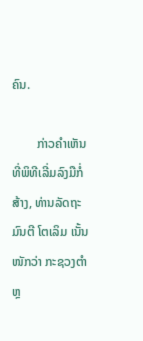ຄົນ.

        ກ່າວຄຳເຫັນທີ່ພິທີເລີ່ມລົງມືກໍ່ສ້າງ, ທ່ານລັດຖະມົນຕີ ໂຕເລິມ ເນັ້ນໜັກວ່າ ກະຊວງຕຳຫຼ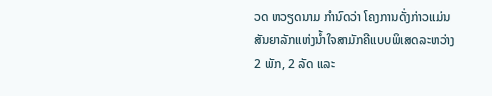ວດ ຫວຽດນາມ ກຳນົດວ່າ ໂຄງການດັ່ງກ່າວແມ່ນສັນຍາລັກແຫ່ງນ້ຳໃຈສາມັກຄີແບບພິເສດລະຫວ່າງ 2 ພັກ, 2 ລັດ ແລະ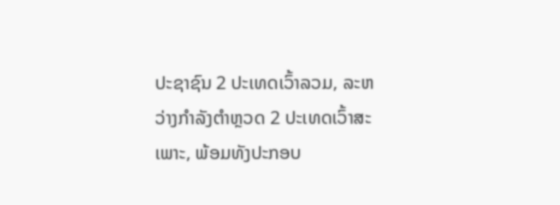ປະຊາຊົນ 2 ປະເທດເວົ້າລວມ, ລະຫວ່າງກຳລັງຕຳຫຼວດ 2 ປະເທດເວົ້າສະເພາະ, ພ້ອມທັງປະກອບ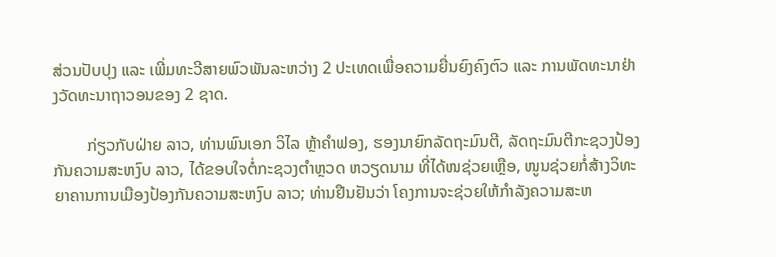ສ່ວນປັບປຸງ ແລະ ເພີ່ມທະວີສາຍພົວພັນລະຫວ່າງ 2 ປະເທດເພື່ອຄວາມຍື່ນຍົງຄົງຕົວ ແລະ ການພັດທະນາຢ່າງວັດທະນາຖາວອນຂອງ 2 ຊາດ.

        ກ່ຽວກັບຝ່າຍ ລາວ, ທ່ານພົນເອກ ວິໄລ ຫຼ້າຄຳຟອງ, ຮອງນາຍົກລັດຖະມົນຕີ, ລັດຖະມົນຕີກະຊວງປ້ອງກັນຄວາມສະຫງົບ ລາວ, ໄດ້ຂອບໃຈຕໍ່ກະຊວງຕຳຫຼວດ ຫວຽດນາມ ທີ່ໄດ້ໜຊ່ວຍເຫຼືອ, ໜູນຊ່ວຍກໍ່ສ້າງວິທະຍາຄານການເມືອງປ້ອງກັນຄວາມສະຫງົບ ລາວ; ທ່ານຢືນຢັນວ່າ ໂຄງການຈະຊ່ວຍໃຫ້ກຳລັງຄວາມສະຫ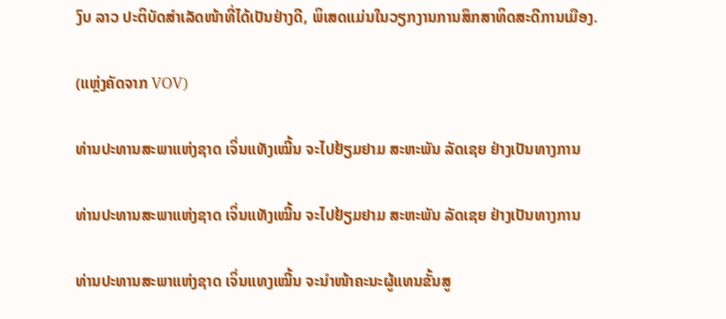ງົບ ລາວ ປະຕິບັດສຳເລັດໜ້າທີ່ໄດ້ເປັນຢ່າງດີ, ພິເສດແມ່ນໃນວຽກງານການສຶກສາທິດສະດີການເມືອງ.

(ແຫຼ່ງຄັດຈາກ VOV)

ທ່ານປະທານສະພາແຫ່ງຊາດ ເຈິ່ນແທັງເໝີ້ນ ຈະໄປຢ້ຽມຢາມ ສະຫະພັນ ລັດເຊຍ ຢ່າງເປັນທາງການ

ທ່ານປະທານສະພາແຫ່ງຊາດ ເຈິ່ນແທັງເໝີ້ນ ຈະໄປຢ້ຽມຢາມ ສະຫະພັນ ລັດເຊຍ ຢ່າງເປັນທາງການ

ທ່ານປະທານສະພາແຫ່ງຊາດ ເຈິ່ນແທງເໝີ້ນ ຈະນຳໜ້າຄະນະຜູ້ແທນຂັ້ນສູ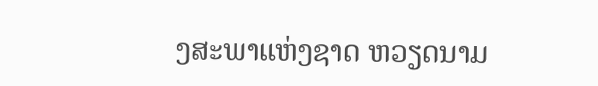ງສະພາແຫ່ງຊາດ ຫວຽດນາມ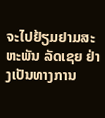ຈະໄປຢ້ຽມຢາມສະຫະພັນ ລັດເຊຍ ຢ່າງເປັນທາງການ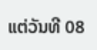ແຕ່ວັນທີ 08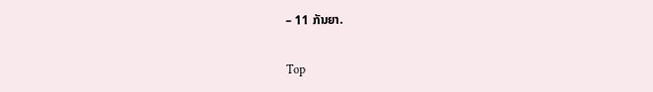– 11 ກັນຍາ.

Top